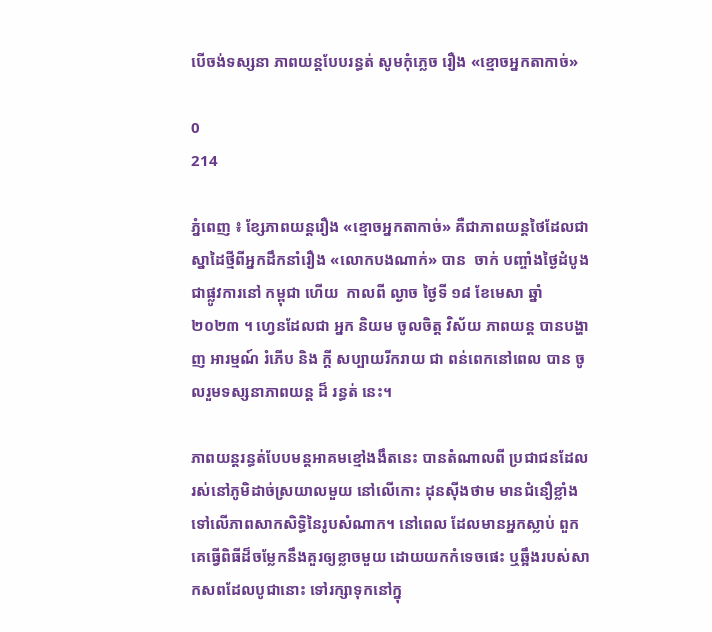បើចង់ទស្សនា ភាពយន្តបែបរន្ធត់ សូមកុំភ្លេច រឿង «ខ្មោចអ្នកតាកាច់»

0
214

ភ្នំពេញ ៖ ខ្សែភាពយន្តរឿង «ខ្មោចអ្នកតាកាច់» គឺជាភាពយន្តថៃដែលជាស្នាដៃថ្មីពីអ្នកដឹកនាំរឿង «លោកបងណាក់» បាន  ចាក់ បញ្ចាំងថ្ងៃដំបូងជាផ្លូវការនៅ កម្ពុជា ហើយ  កាលពី ល្ងាច ថ្ងៃទី ១៨ ខែមេសា ឆ្នាំ ២០២៣ ។ ហ្វេនដែលជា អ្នក និយម ចូលចិត្ត វិស័យ ភាពយន្ត បានបង្ហាញ អារម្មណ៍ រំភើប និង ក្តី សប្បាយរីករាយ ជា ពន់ពេកនៅពេល បាន ចូលរួមទស្សនាភាពយន្ត ដ៏ រន្ធត់ នេះ។

ភាពយន្តរន្ធត់បែបមន្តអាគមខ្មៅងងឹតនេះ បានតំណាលពី ប្រជាជនដែលរស់នៅភូមិដាច់ស្រយាលមួយ នៅលើកោះ ដុនស៊ីងថាម មានជំនឿខ្លាំងទៅលើភាពសាកសិទ្ធិនៃរូបសំណាក។ នៅពេល ដែលមានអ្នកស្លាប់ ពួកគេធ្វើពិធីដ៏ចម្លែកនឹងគួរឲ្យខ្លាចមួយ ដោយយកកំទេចផេះ ឬឆ្អឹងរបស់សាកសពដែលបូជានោះ ទៅរក្សាទុកនៅក្នុ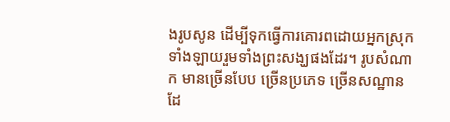ងរូបសូន ដើម្បីទុកធ្វើការគោរពដោយអ្នកស្រុកទាំងឡាយរួមទាំងព្រះសង្ឃផងដែរ។ រូបសំណាក មានច្រើនបែប ច្រើនប្រភេទ ច្រើនសណ្ឋាន ដែ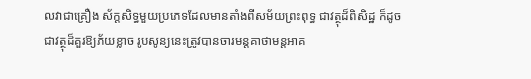លវាជាគ្រឿង ស័ក្តសិទ្ធមួយប្រភេទដែលមានតាំងពីសម័យព្រះពុទ្ធ ជាវត្ថុដ៏ពិសិដ្ឋ ក៏ដូចជាវត្ថុដ៏គួរឱ្យភ័យខ្លាច រូបសូន្យនេះត្រូវបានចារមន្តគាថាមន្តអាគ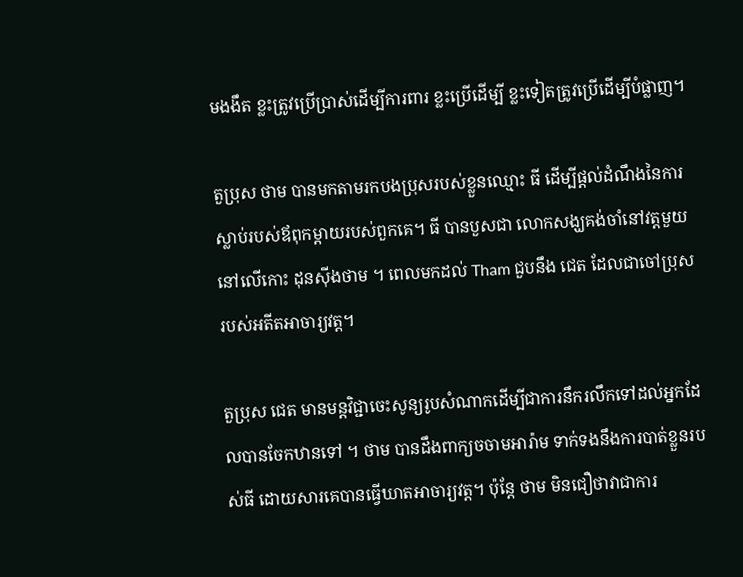មងងឹត ខ្លះត្រូវប្រើប្រាស់ដើម្បីការពារ ខ្លះប្រើដើម្បី ខ្លះទៀតត្រូវប្រើដើម្បីបំផ្លាញ។

តួប្រុស ថាម បានមកតាមរកបងប្រុសរបស់ខ្លួនឈ្មោះ ធី ដើម្បីផ្ដល់ដំណឹងនៃការស្លាប់របស់ឪពុកម្ដាយរបស់ពួកគេ។ ធី បានបួសជា លោកសង្ឃគង់ចាំនៅវត្តមួយនៅលើកោះ ដុនស៊ីងថាម ។ ពេលមកដល់ Tham ជួបនឹង ជេត ដែលជាចៅប្រុសរបស់អតីតអាចារ្យវត្ត។

តួប្រុស ជេត មានមន្តវិជ្ជាចេះសូន្យរូបសំណាកដើម្បីជាការនឹករលឹកទៅដល់អ្នកដែលបានចែកឋានទៅ ។ ថាម បានដឹងពាក្យចចាមអារ៉ាម ទាក់ទងនឹងការបាត់ខ្លួនរបស់ធី ដោយសារគេបានធ្វើឃាតអាចារ្យវត្ត។ ប៉ុន្ដែ ថាម មិនជឿថាវាជាការ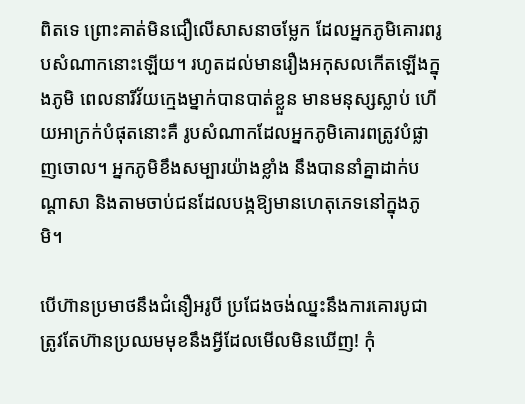ពិតទេ ព្រោះគាត់មិនជឿលើសាសនាចម្លែក ដែលអ្នកភូមិគោរពរូបសំណាកនោះឡើយ។ រហូតដល់មានរឿងអកុសលកើតឡើងក្នុងភូមិ ពេលនារីវ័យក្មេងម្នាក់បានបាត់ខ្លួន មានមនុស្សស្លាប់ ហើយអាក្រក់បំផុតនោះគឺ រូបសំណាកដែលអ្នកភូមិគោរពត្រូវបំផ្លាញចោល។ អ្នកភូមិខឹងសម្បារយ៉ាងខ្លាំង នឹងបាននាំគ្នាដាក់បណ្តាសា និងតាមចាប់ជនដែលបង្កឱ្យមានហេតុភេទនៅក្នុងភូមិ។

បើហ៊ានប្រមាថនឹងជំនឿអរូបី ប្រជែងចង់ឈ្នះនឹងការគោរបូជា ត្រូវតែហ៊ានប្រឈមមុខនឹងអ្វីដែលមើលមិនឃើញ! កុំ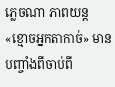ភ្លេចណា ភាពយន្ត «ខ្មោចអ្នកតាកាច់» មានបញ្ចាំងពីចាប់ពី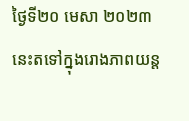ថ្ងៃទី២០ មេសា ២០២៣ នេះតទៅក្នុងរោងភាពយន្ត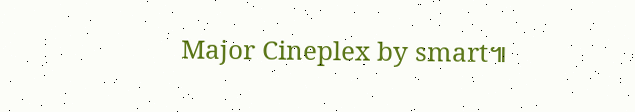Major Cineplex by smart៕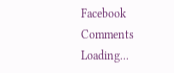Facebook Comments
Loading...